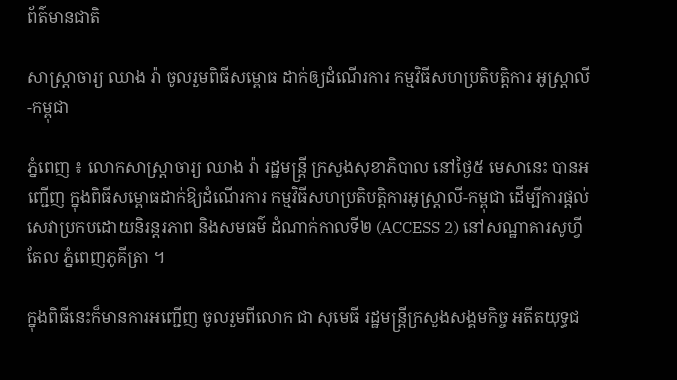ព័ត៌មានជាតិ

សាស្ត្រាចារ្យ ឈាង រ៉ា ចូលរួមពិធីសម្ពោធ ដាក់ឲ្យដំណើរការ កម្មវិធីសហប្រតិបត្តិការ អូស្ត្រាលី-កម្ពុជា

ភ្នំពេញ ៖ លោកសាស្ត្រាចារ្យ ឈាង រ៉ា រដ្ឋមន្ត្រី ក្រសួងសុខាភិបាល នៅថ្ងៃ៥ មេសានេះ បានអញ្ជើញ ក្នុងពិធីសម្ពោធដាក់ឱ្យដំណើរការ កម្មវិធីសហប្រតិបត្តិការអូស្ត្រាលី-កម្ពុជា ដើម្បីការផ្តល់សេវាប្រកបដោយនិរន្តរភាព និងសមធម៌ ដំណាក់កាលទី២ (ACCESS 2) នៅសណ្ឋាគារសូហ្វីតែល ភ្នំពេញភូគីត្រា ។

ក្នុងពិធីនេះក៏មានការអញ្ជើញ ចូលរួមពីលោក ជា សុមេធី រដ្ឋមន្ត្រីក្រសួងសង្គមកិច្ច អតីតយុទ្ធជ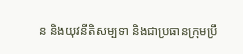ន និងយុវនីតិសម្បទា និងជាប្រធានក្រុមប្រឹ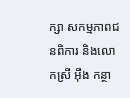ក្សា សកម្មភាពជនពិការ និងលោកស្រី អ៊ឹង កន្ថា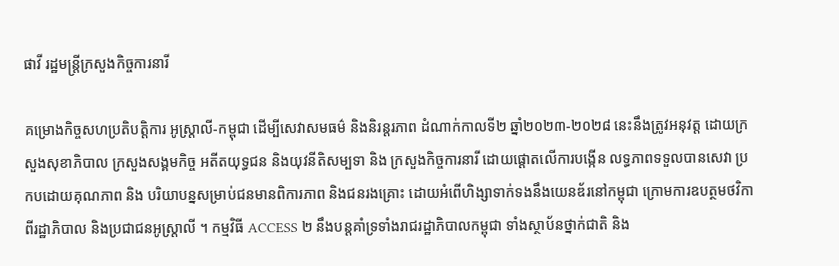ផាវី រដ្ឋមន្ត្រីក្រសួងកិច្ចការនារី

គម្រោងកិច្ចសហប្រតិបត្តិការ អូស្ត្រាលី-កម្ពុជា ដើម្បីសេវាសមធម៌ និងនិរន្តរភាព ដំណាក់កាលទី២ ឆ្នាំ២០២៣-២០២៨ នេះនឹងត្រូវអនុវត្ត ដោយក្រសួងសុខាភិបាល ក្រសួងសង្គមកិច្ច អតីតយុទ្ធជន និងយុវនីតិសម្បទា និង ក្រសួងកិច្ចការនារី ដោយផ្តោតលើការបង្កើន លទ្ធភាពទទួលបានសេវា ប្រកបដោយគុណភាព និង បរិយាបន្នសម្រាប់ជនមានពិការភាព និងជនរងគ្រោះ ដោយអំពើហិង្សាទាក់ទងនឹងយេនឌ័រនៅកម្ពុជា ក្រោមការឧបត្ថមថវិកា ពីរដ្ឋាភិបាល និងប្រជាជនអូស្ត្រាលី ។ កម្មវិធី ACCESS ២ នឹងបន្តគាំទ្រទាំងរាជរដ្ឋាភិបាលកម្ពុជា ទាំងស្ថាប័នថ្នាក់ជាតិ និង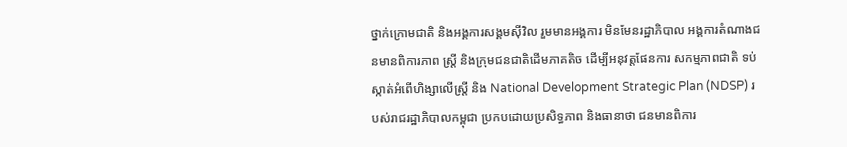ថ្នាក់ក្រោមជាតិ និងអង្គការសង្គមស៊ីវិល រួមមានអង្គការ មិនមែនរដ្ឋាភិបាល អង្គការតំណាងជនមានពិការភាព ស្ត្រី និងក្រុមជនជាតិដើមភាគតិច ដើម្បីអនុវត្តផែនការ សកម្មភាពជាតិ ទប់ស្កាត់អំពើហិង្សាលើស្ត្រី និង National Development Strategic Plan (NDSP) របស់រាជរដ្ឋាភិបាលកម្ពុជា ប្រកបដោយប្រសិទ្ធភាព និងធានាថា ជនមានពិការ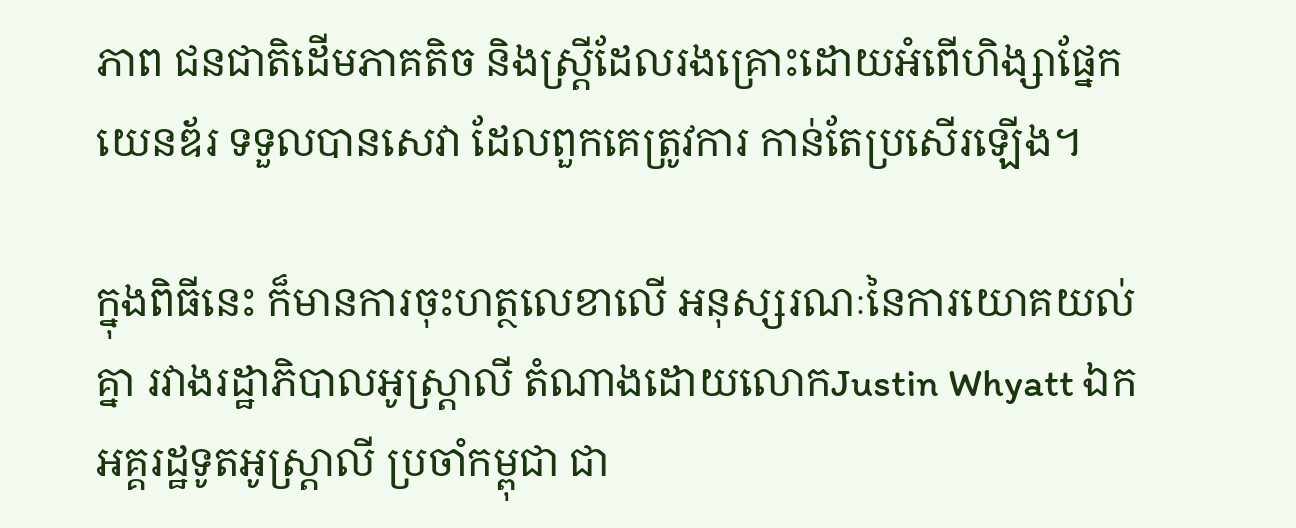ភាព ជនជាតិដើមភាគតិច និងស្ត្រីដែលរងគ្រោះដោយអំពើហិង្សាផ្នែកយេនឌ័រ ទទួលបានសេវា ដែលពួកគេត្រូវការ កាន់តែប្រសើរឡើង។

ក្នុងពិធីនេះ ក៏មានការចុះហត្ថលេខាលើ អនុស្សរណៈនៃការយោគយល់គ្នា រវាងរដ្ឋាភិបាលអូស្ត្រាលី តំណាងដោយលោកJustin Whyatt ឯកអគ្គរដ្ឋទូតអូស្ត្រាលី ប្រចាំកម្ពុជា ជា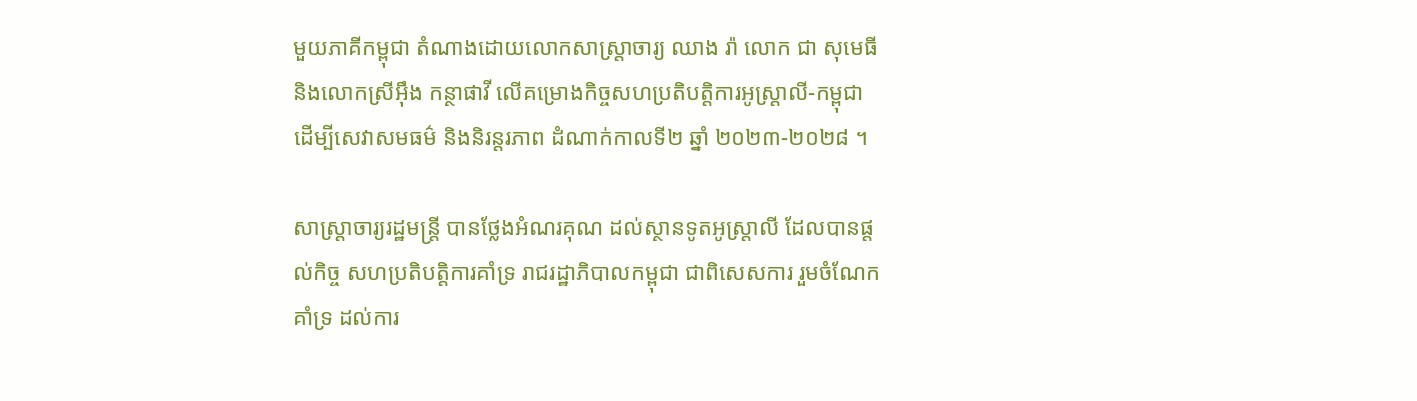មួយភាគីកម្ពុជា តំណាងដោយលោកសាស្ត្រាចារ្យ ឈាង រ៉ា លោក ជា សុមេធី និងលោកស្រីអ៊ឹង កន្ថាផាវី លើគម្រោងកិច្ចសហប្រតិបត្តិការអូស្ត្រាលី-កម្ពុជា ដើម្បីសេវាសមធម៌ និងនិរន្តរភាព ដំណាក់កាលទី២ ឆ្នាំ ២០២៣-២០២៨ ។

សាស្ត្រាចារ្យរដ្ឋមន្ត្រី បានថ្លែងអំណរគុណ ដល់ស្ថានទូតអូស្រ្តាលី ដែលបានផ្តល់កិច្ច សហប្រតិបត្តិការគាំទ្រ រាជរដ្ឋាភិបាលកម្ពុជា ជាពិសេសការ រួមចំណែកគាំទ្រ ដល់ការ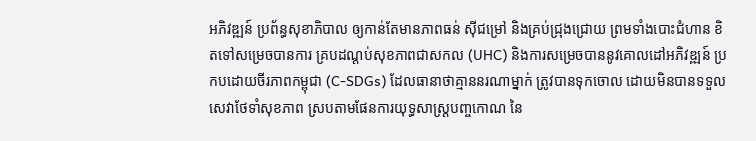អភិវឌ្ឍន៍ ប្រព័ន្ធសុខាភិបាល ឲ្យកាន់តែមានភាពធន់ ស៊ីជម្រៅ និងគ្រប់ជ្រុងជ្រោយ ព្រមទាំងបោះជំហាន ខិតទៅសម្រេចបានការ គ្របដណ្តប់សុខភាពជាសកល (UHC) និងការសម្រេចបាននូវគោលដៅអភិវឌ្ឍន៍ ប្រកបដោយចីរភាពកម្ពុជា (C-SDGs) ដែលធានាថាគ្មាននរណាម្នាក់ ត្រូវបានទុកចោល ដោយមិនបានទទួលសេវាថែទាំសុខភាព ស្របតាមផែនការយុទ្ធសាស្រ្តបញ្ចកោណ នៃ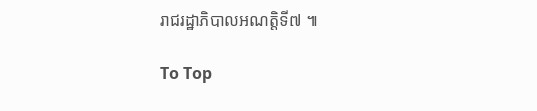រាជរដ្ឋាភិបាលអណត្តិទី៧ ៕

To Top